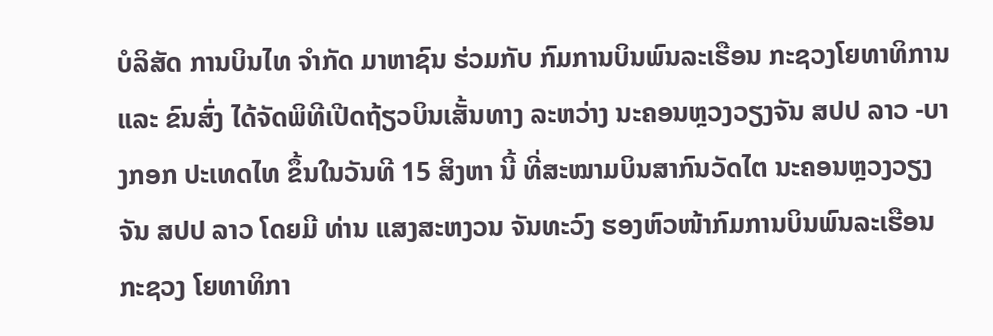ບໍລິສັດ ການບິນໄທ ຈຳກັດ ມາຫາຊົນ ຮ່ວມກັບ ກົມການບິນພົນລະເຮືອນ ກະຊວງໂຍທາທິການ ແລະ ຂົນສົ່ງ ໄດ້ຈັດພິທີເປີດຖ້ຽວບິນເສັ້ນທາງ ລະຫວ່າງ ນະຄອນຫຼວງວຽງຈັນ ສປປ ລາວ -ບາງກອກ ປະເທດໄທ ຂຶ້ນໃນວັນທີ 15 ສິງຫາ ນີ້ ທີ່ສະໝາມບິນສາກົນວັດໄຕ ນະຄອນຫຼວງວຽງຈັນ ສປປ ລາວ ໂດຍມີ ທ່ານ ແສງສະຫງວນ ຈັນທະວົງ ຮອງຫົວໜ້າກົມການບິນພົນລະເຮືອນກະຊວງ ໂຍທາທິກາ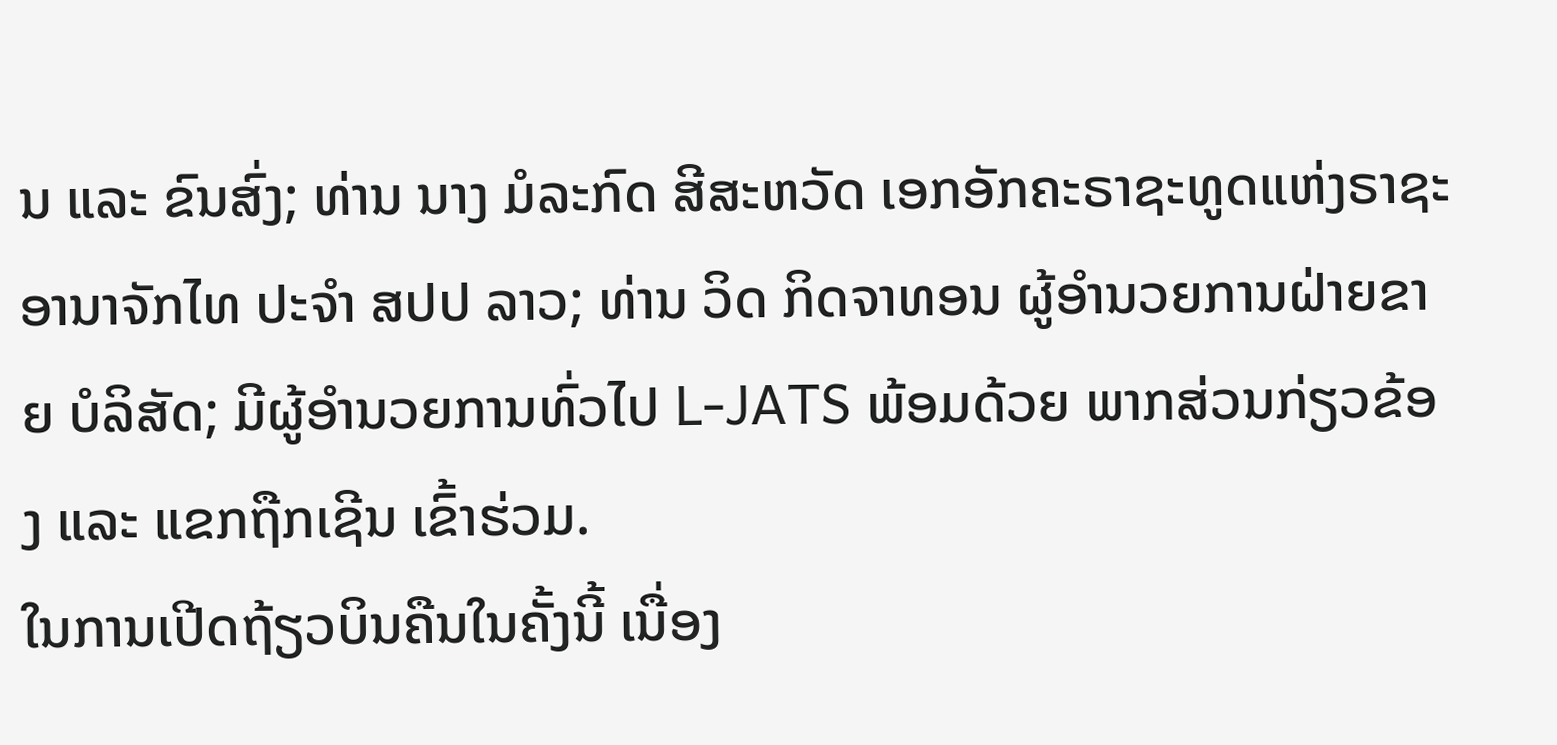ນ ແລະ ຂົນສົ່ງ; ທ່ານ ນາງ ມໍລະກົດ ສີສະຫວັດ ເອກອັກຄະຣາຊະທູດແຫ່ງຣາຊະອານາຈັກໄທ ປະຈຳ ສປປ ລາວ; ທ່ານ ວິດ ກິດຈາທອນ ຜູ້ອຳນວຍການຝ່າຍຂາຍ ບໍລິສັດ; ມີຜູ້ອຳນວຍການທົ່ວໄປ L-JATS ພ້ອມດ້ວຍ ພາກສ່ວນກ່ຽວຂ້ອງ ແລະ ແຂກຖືກເຊີນ ເຂົ້າຮ່ວມ.
ໃນການເປີດຖ້ຽວບິນຄືນໃນຄັ້ງນີ້ ເນື່ອງ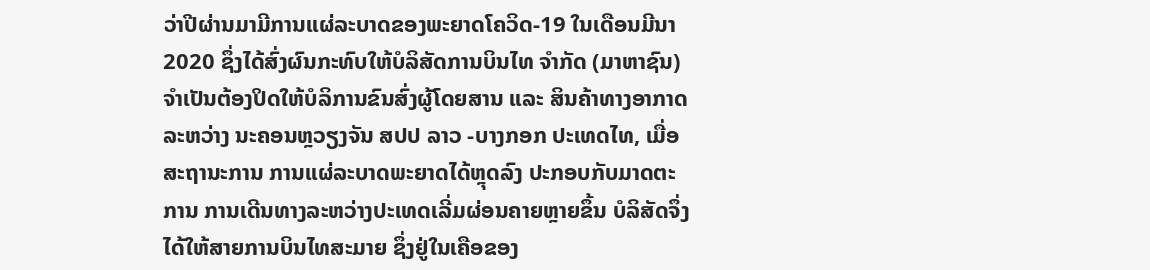ວ່າປີຜ່ານມາມີການແຜ່ລະບາດຂອງພະຍາດໂຄວິດ-19 ໃນເດືອນມີນາ 2020 ຊຶ່ງໄດ້ສົ່ງຜົນກະທົບໃຫ້ບໍລິສັດການບິນໄທ ຈຳກັດ (ມາຫາຊົນ) ຈຳເປັນຕ້ອງປິດໃຫ້ບໍລິການຂົນສົ່ງຜູ້ໂດຍສານ ແລະ ສິນຄ້າທາງອາກາດ ລະຫວ່າງ ນະຄອນຫຼວຽງຈັນ ສປປ ລາວ -ບາງກອກ ປະເທດໄທ, ເມື່ອສະຖານະການ ການແຜ່ລະບາດພະຍາດໄດ້ຫຼຸດລົງ ປະກອບກັບມາດຕະການ ການເດີນທາງລະຫວ່າງປະເທດເລີ່ມຜ່ອນຄາຍຫຼາຍຂຶ້ນ ບໍລິສັດຈຶ່ງໄດ້ໃຫ້ສາຍການບິນໄທສະມາຍ ຊຶ່ງຢູ່ໃນເຄືອຂອງ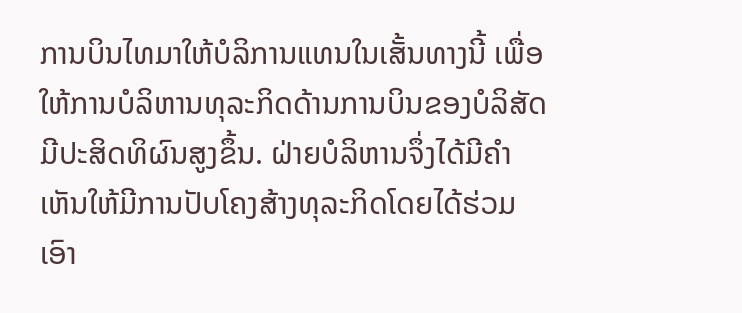ການບິນໄທມາໃຫ້ບໍລິການແທນໃນເສັ້ນທາງນີ້ ເພື່ອໃຫ້ການບໍລິຫານທຸລະກິດດ້ານການບິນຂອງບໍລິສັດມີປະສິດທິຜົນສູງຂຶ້ນ. ຝ່າຍບໍລິຫານຈຶ່ງໄດ້ມີຄຳເຫັນໃຫ້ມີການປັບໂຄງສ້າງທຸລະກິດໂດຍໄດ້ຮ່ວມເອົາ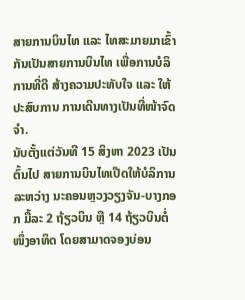ສາຍການບິນໄທ ແລະ ໄທສະມາຍມາເຂົ້າກັນເປັນສາຍການບິນໄທ ເພື່ອການບໍລິການທີ່ດີ ສ້າງຄວາມປະທັບໃຈ ແລະ ໃຫ້ປະສົບການ ການເດີນທາງເປັນທີ່ໜ້າຈົດຈຳ.
ນັບຕັ້ງແຕ່ວັນທີ 15 ສິງຫາ 2023 ເປັນຕົ້ນໄປ ສາຍການບິນໄທເປີດໃຫ້ບໍລິການລະຫວ່າງ ນະຄອນຫຼວງວຽງຈັນ-ບາງກອກ ມື້ລະ 2 ຖ້ຽວບິນ ຫຼື 14 ຖ້ຽວບິນຕໍ່ໜຶ່ງອາທິດ ໂດຍສາມາດຈອງບ່ອນ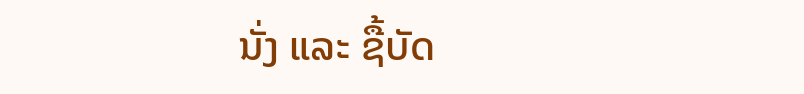ນັ່ງ ແລະ ຊື້ບັດ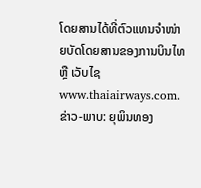ໂດຍສານໄດ້ທີ່ຕົວແທນຈຳໜ່າຍບັດໂດຍສານຂອງການບິນໄທ ຫຼື ເວັບໄຊ www.thaiairways.com.
ຂ່າວ-ພາບ: ຍຸພິນທອງ